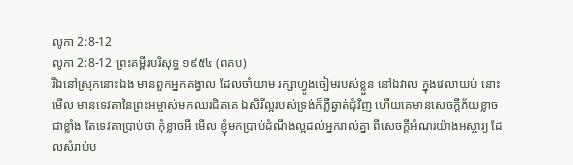លូកា 2:8-12
លូកា 2:8-12 ព្រះគម្ពីរបរិសុទ្ធ ១៩៥៤ (ពគប)
រីឯនៅស្រុកនោះឯង មានពួកអ្នកគង្វាល ដែលចាំយាម រក្សាហ្វូងចៀមរបស់ខ្លួន នៅឯវាល ក្នុងវេលាយប់ នោះមើល មានទេវតានៃព្រះអម្ចាស់មកឈរជិតគេ ឯសិរីល្អរបស់ទ្រង់ក៏ភ្លឺឆ្វាត់ជុំវិញ ហើយគេមានសេចក្ដីភ័យខ្លាចជាខ្លាំង តែទេវតាប្រាប់ថា កុំខ្លាចអី មើល ខ្ញុំមកប្រាប់ដំណឹងល្អដល់អ្នករាល់គ្នា ពីសេចក្ដីអំណរយ៉ាងអស្ចារ្យ ដែលសំរាប់ប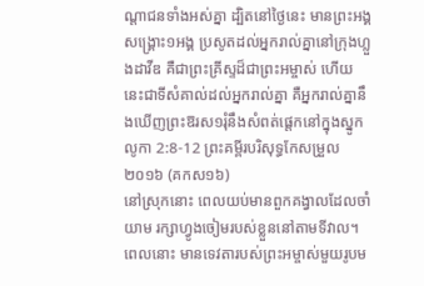ណ្តាជនទាំងអស់គ្នា ដ្បិតនៅថ្ងៃនេះ មានព្រះអង្គសង្គ្រោះ១អង្គ ប្រសូតដល់អ្នករាល់គ្នានៅក្រុងហ្លួងដាវីឌ គឺជាព្រះគ្រីស្ទដ៏ជាព្រះអម្ចាស់ ហើយនេះជាទីសំគាល់ដល់អ្នករាល់គ្នា គឺអ្នករាល់គ្នានឹងឃើញព្រះឱរស១រុំនឹងសំពត់ផ្តេកនៅក្នុងស្នូក
លូកា 2:8-12 ព្រះគម្ពីរបរិសុទ្ធកែសម្រួល ២០១៦ (គកស១៦)
នៅស្រុកនោះ ពេលយប់មានពួកគង្វាលដែលចាំយាម រក្សាហ្វូងចៀមរបស់ខ្លួននៅតាមទីវាល។ ពេលនោះ មានទេវតារបស់ព្រះអម្ចាស់មួយរូបម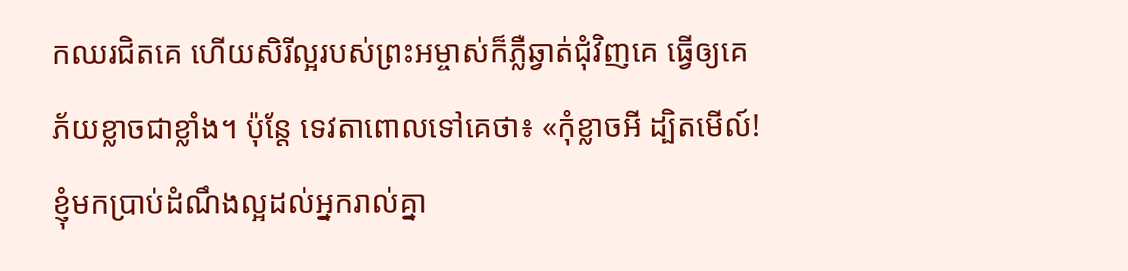កឈរជិតគេ ហើយសិរីល្អរបស់ព្រះអម្ចាស់ក៏ភ្លឺឆ្វាត់ជុំវិញគេ ធ្វើឲ្យគេភ័យខ្លាចជាខ្លាំង។ ប៉ុន្តែ ទេវតាពោលទៅគេថា៖ «កុំខ្លាចអី ដ្បិតមើល៍! ខ្ញុំមកប្រាប់ដំណឹងល្អដល់អ្នករាល់គ្នា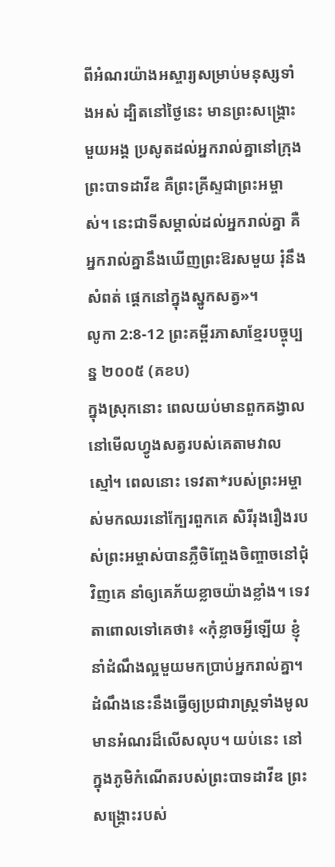ពីអំណរយ៉ាងអស្ចារ្យសម្រាប់មនុស្សទាំងអស់ ដ្បិតនៅថ្ងៃនេះ មានព្រះសង្គ្រោះមួយអង្គ ប្រសូតដល់អ្នករាល់គ្នានៅក្រុងព្រះបាទដាវីឌ គឺព្រះគ្រីស្ទជាព្រះអម្ចាស់។ នេះជាទីសម្គាល់ដល់អ្នករាល់គ្នា គឺអ្នករាល់គ្នានឹងឃើញព្រះឱរសមួយ រុំនឹងសំពត់ ផ្តេកនៅក្នុងស្នូកសត្វ»។
លូកា 2:8-12 ព្រះគម្ពីរភាសាខ្មែរបច្ចុប្បន្ន ២០០៥ (គខប)
ក្នុងស្រុកនោះ ពេលយប់មានពួកគង្វាលនៅមើលហ្វូងសត្វរបស់គេតាមវាលស្មៅ។ ពេលនោះ ទេវតា*របស់ព្រះអម្ចាស់មកឈរនៅក្បែរពួកគេ សិរីរុងរឿងរបស់ព្រះអម្ចាស់បានភ្លឺចិញ្ចែងចិញ្ចាចនៅជុំវិញគេ នាំឲ្យគេភ័យខ្លាចយ៉ាងខ្លាំង។ ទេវតាពោលទៅគេថា៖ «កុំខ្លាចអ្វីឡើយ ខ្ញុំនាំដំណឹងល្អមួយមកប្រាប់អ្នករាល់គ្នា។ ដំណឹងនេះនឹងធ្វើឲ្យប្រជារាស្ត្រទាំងមូលមានអំណរដ៏លើសលុប។ យប់នេះ នៅក្នុងភូមិកំណើតរបស់ព្រះបាទដាវីឌ ព្រះសង្គ្រោះរបស់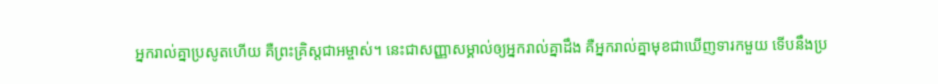អ្នករាល់គ្នាប្រសូតហើយ គឺព្រះគ្រិស្តជាអម្ចាស់។ នេះជាសញ្ញាសម្គាល់ឲ្យអ្នករាល់គ្នាដឹង គឺអ្នករាល់គ្នាមុខជាឃើញទារកមួយ ទើបនឹងប្រ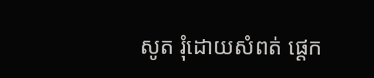សូត រុំដោយសំពត់ ផ្ដេក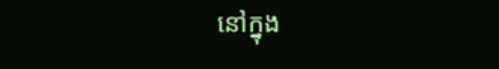នៅក្នុង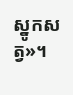ស្នូកសត្វ»។